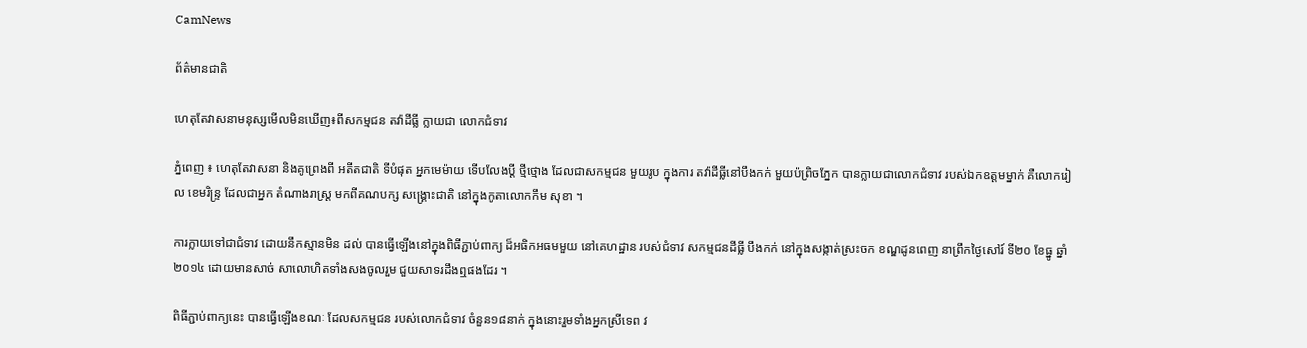CamNews

ព័ត៌មានជាតិ

ហេតុតែវាសនាមនុស្សមើលមិនឃើញ៖ពីសកម្មជន តវ៉ាដីធ្លី ក្លាយជា លោកជំទាវ

ភ្នំពេញ ៖ ហេតុតែវាសនា និងគូព្រេងពី អតីតជាតិ ទីបំផុត អ្នកមេម៉ាយ ទើបលែងប្ដី ថ្មីថ្មោង ដែលជាសកម្មជន មួយរូប ក្នុងការ តវ៉ាដីធ្លីនៅបឹងកក់ មួយប៉ព្រិចភ្នែក បានក្លាយជាលោកជំទាវ របស់ឯកឧត្ដមម្នាក់ គឺលោករៀល ខេមរិន្ទ្រ ដែលជាអ្នក តំណាងរាស្ដ្រ មកពីគណបក្ស សង្គ្រោះជាតិ នៅក្នុងកូតាលោកកឹម សុខា ។

ការក្លាយទៅជាជំទាវ ដោយនឹកស្មានមិន ដល់ បានធ្វើឡើងនៅក្នុងពិធីភ្ជាប់ពាក្យ ដ៏អធិកអធមមួយ នៅគេហដ្ឋាន របស់ជំទាវ សកម្មជនដីធ្លី បឹងកក់ នៅក្នុងសង្កាត់ស្រះចក ខណ្ឌដូនពេញ នាព្រឹកថ្ងៃសៅរ៍ ទី២០ ខែធ្នូ ឆ្នាំ២០១៤ ដោយមានសាច់ សាលោហិតទាំងសងចូលរួម ជួយសាទរដឹងឮផងដែរ ។

ពិធីភ្ជាប់ពាក្យនេះ បានធ្វើឡើងខណៈ ដែលសកម្មជន របស់លោកជំទាវ ចំនួន១៨នាក់ ក្នុងនោះរួមទាំងអ្នកស្រីទេព វ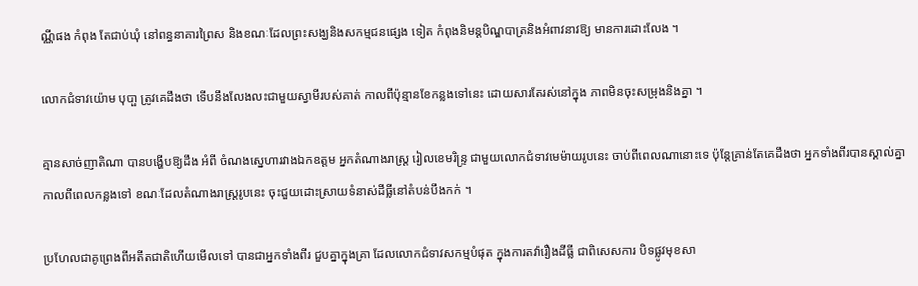ណ្ណីផង កំពុង តែជាប់ឃុំ នៅពន្ធនាគារព្រៃស និងខណៈដែលព្រះសង្ឃនិងសកម្មជនផ្សេង ទៀត កំពុងនិមន្ដបិណ្ឌបាត្រនិងអំពាវនាវឱ្យ មានការដោះលែង ។

លោកជំទាវយ៉ោម បុបា្ផ ត្រូវគេដឹងថា ទើបនឹងលែងលះជាមួយស្វាមីរបស់គាត់ កាលពីប៉ុន្មានខែកន្លងទៅនេះ ដោយសារតែរស់នៅក្នុង ភាពមិនចុះសម្រុងនិងគ្នា ។

គ្មានសាច់ញាតិណា បានបង្ហើបឱ្យដឹង អំពី ចំណងស្នេហារវាងឯកឧត្ដម អ្នកតំណាងរាស្ដ្រ រៀលខេមរិន្ទ្រ ជាមួយលោកជំទាវមេម៉ាយរូបនេះ ចាប់ពីពេលណានោះទេ ប៉ុន្ដែគ្រាន់តែគេដឹងថា អ្នកទាំងពីរបានស្គាល់គ្នា កាលពីពេលកន្លងទៅ ខណៈដែលតំណាងរាស្ដ្ររូបនេះ ចុះជួយដោះស្រាយទំនាស់ដីធ្លីនៅតំបន់បឹងកក់ ។

ប្រហែលជាគូព្រេងពីអតីតជាតិហើយមើលទៅ បានជាអ្នកទាំងពីរ ជួបគ្នាក្នុងគ្រា ដែលលោកជំទាវសកម្មបំផុត ក្នុងការតវ៉ារឿងដីធ្លី ជាពិសេសការ បិទផ្លូវមុខសា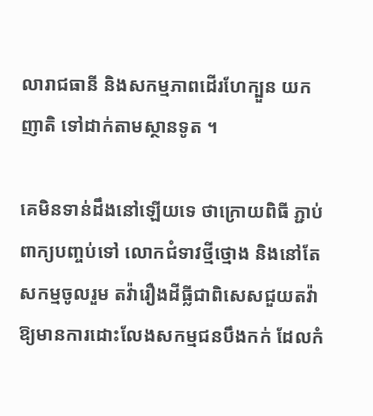លារាជធានី និងសកម្មភាពដើរហែក្បួន យកញាតិ ទៅដាក់តាមស្ថានទូត ។

គេមិនទាន់ដឹងនៅឡើយទេ ថាក្រោយពិធី ភ្ជាប់ពាក្យបញ្ចប់ទៅ លោកជំទាវថ្មីថ្មោង និងនៅតែសកម្មចូលរួម តវ៉ារឿងដីធ្លីជាពិសេសជួយតវ៉ា ឱ្យមានការដោះលែងសកម្មជនបឹងកក់ ដែលកំ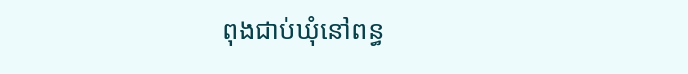ពុងជាប់ឃុំនៅពន្ធ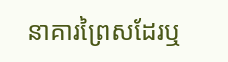នាគារព្រៃសដែរឬ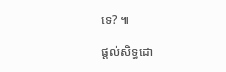ទេ? ៕

ផ្ដល់សិទ្ធដោ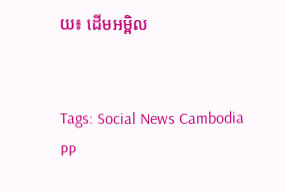យ៖ ដើមអម្ពិល


Tags: Social News Cambodia PP